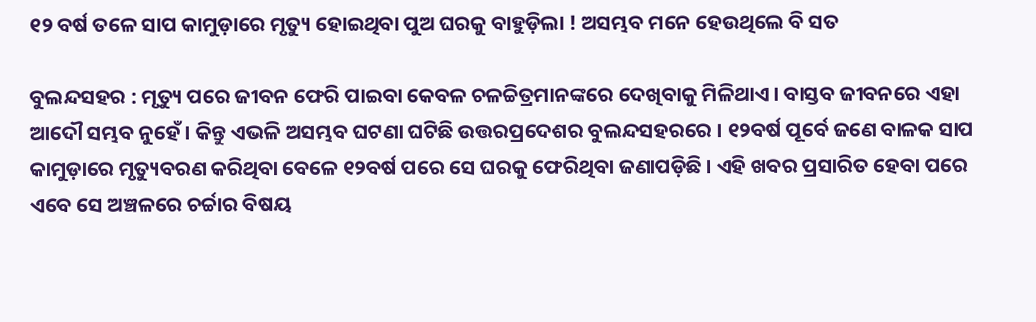୧୨ ବର୍ଷ ତଳେ ସାପ କାମୁଡ଼ାରେ ମୃତ୍ୟୁ ହୋଇଥିବା ପୁଅ ଘରକୁ ବାହୁଡ଼ିଲା ! ଅସମ୍ଭବ ମନେ ହେଉଥିଲେ ବି ସତ

ବୁଲନ୍ଦସହର : ମୃତ୍ୟୁ ପରେ ଜୀବନ ଫେରି ପାଇବା କେବଳ ଚଳଚ୍ଚିତ୍ରମାନଙ୍କରେ ଦେଖିବାକୁ ମିଳିଥାଏ । ବାସ୍ତବ ଜୀବନରେ ଏହା ଆଦୌ ସମ୍ଭବ ନୁହେଁ । କିନ୍ତୁ ଏଭଳି ଅସମ୍ଭବ ଘଟଣା ଘଟିଛି ଉତ୍ତରପ୍ରଦେଶର ବୁଲନ୍ଦସହରରେ । ୧୨ବର୍ଷ ପୂର୍ବେ ଜଣେ ବାଳକ ସାପ କାମୁଡ଼ାରେ ମୃତ୍ୟୁବରଣ କରିଥିବା ବେଳେ ୧୨ବର୍ଷ ପରେ ସେ ଘରକୁ ଫେରିଥିବା ଜଣାପଡ଼ିଛି । ଏହି ଖବର ପ୍ରସାରିତ ହେବା ପରେ ଏବେ ସେ ଅଞ୍ଚଳରେ ଚର୍ଚ୍ଚାର ବିଷୟ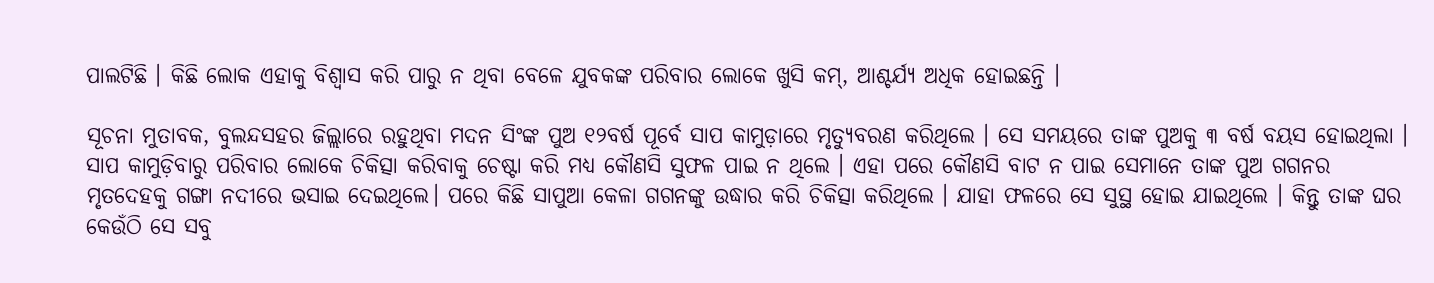ପାଲଟିଛି । କିଛି ଲୋକ ଏହାକୁ ବିଶ୍ୱାସ କରି ପାରୁ ନ ଥିବା ବେଳେ ଯୁବକଙ୍କ ପରିବାର ଲୋକେ ଖୁସି କମ୍‌, ଆଶ୍ଚର୍ଯ୍ୟ ଅଧିକ ହୋଇଛନ୍ତି ।

ସୂଚନା ମୁତାବକ, ବୁଲନ୍ଦସହର ଜିଲ୍ଲାରେ ରହୁଥିବା ମଦନ ସିଂଙ୍କ ପୁଅ ୧୨ବର୍ଷ ପୂର୍ବେ ସାପ କାମୁଡ଼ାରେ ମୃତ୍ୟୁବରଣ କରିଥିଲେ । ସେ ସମୟରେ ତାଙ୍କ ପୁଅକୁ ୩ ବର୍ଷ ବୟସ ହୋଇଥିଲା । ସାପ କାମୁଡ଼ିବାରୁ ପରିବାର ଲୋକେ ଚିକିତ୍ସା କରିବାକୁ ଚେଷ୍ଟା କରି ମଧ୍ୟ କୌଣସି ସୁଫଳ ପାଇ ନ ଥିଲେ । ଏହା ପରେ କୌଣସି ବାଟ ନ ପାଇ ସେମାନେ ତାଙ୍କ ପୁଅ ଗଗନର ମୃତଦେହକୁ ଗଙ୍ଗା ନଦୀରେ ଭସାଇ ଦେଇଥିଲେ। ପରେ କିଛି ସାପୁଆ କେଳା ଗଗନଙ୍କୁ ଉଦ୍ଧାର କରି ଚିକିତ୍ସା କରିଥିଲେ । ଯାହା ଫଳରେ ସେ ସୁସ୍ଥ ହୋଇ ଯାଇଥିଲେ । କିନ୍ତୁ ତାଙ୍କ ଘର କେଉଁଠି ସେ ସବୁ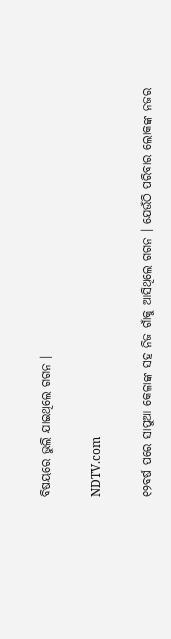ବିଷୟରେ ଭୁଲି ଯାଇଥିଲେ ଗଗନ ।

NDTV.com

୧୨ବର୍ଷ ପରେ ସାପୁଆ କେଳାଙ୍କ ସହ ନିଜ ଗାଁକୁ ଆସିଥିଲେ ଗଗନ । ଯେଉଁଠି ପରିବାର ଲୋକଙ୍କ ନଜର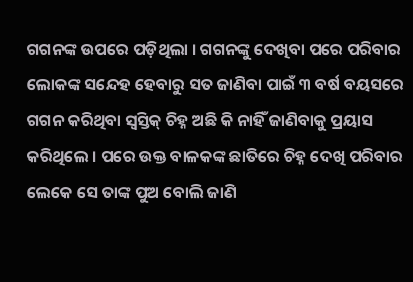ଗଗନଙ୍କ ଉପରେ ପଡ଼ିଥିଲା । ଗଗନଙ୍କୁ ଦେଖିବା ପରେ ପରିବାର ଲୋକଙ୍କ ସନ୍ଦେହ ହେବାରୁ ସତ ଜାଣିବା ପାଇଁ ୩ ବର୍ଷ ବୟସରେ ଗଗନ କରିଥିବା ସ୍ୱସ୍ତିକ୍‌ ଚିହ୍ନ ଅଛି କି ନାହିଁ ଜାଣିବାକୁ ପ୍ରୟାସ କରିଥିଲେ । ପରେ ଉକ୍ତ ବାଳକଙ୍କ ଛାତିରେ ଚିହ୍ନ ଦେଖି ପରିବାର ଲେକେ ସେ ତାଙ୍କ ପୁଅ ବୋଲି ଜାଣି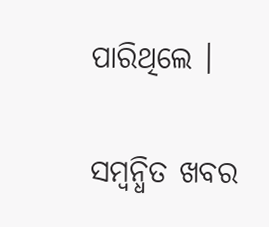ପାରିଥିଲେ ।

ସମ୍ବନ୍ଧିତ ଖବର